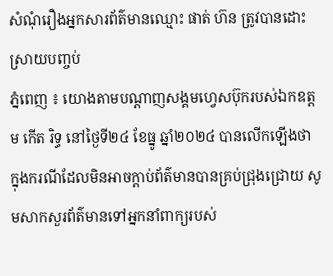សំណុំរឿងអ្នកសារព័ត៌មានឈ្មោះ ផាត់ ហ៊ន ត្រូវបានដោះស្រាយបញ្ចប់
ភ្នំពេញ ៖ យោងតាមបណ្តាញសង្គមហ្វេសប៊ុករបស់ឯកឧត្តម កើត រិទ្ធ នៅថ្ងៃទី២៤ ខែធ្នូ ឆ្នាំ២០២៤ បានលើកឡើងថា ក្នុងករណីដែលមិនអាចក្តាប់ព័ត៌មានបានគ្រប់ជ្រុងជ្រោយ សូមសាកសួរព័ត៌មានទៅអ្នកនាំពាក្យរបស់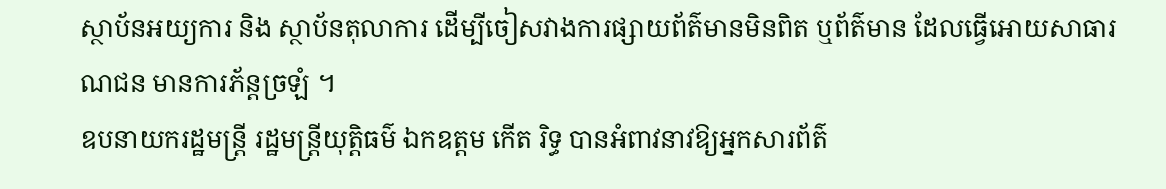ស្ថាប័នអយ្យការ និង ស្ថាប័នតុលាការ ដើម្បីចៀសវាងការផ្សាយព័ត៌មានមិនពិត ឬព័ត៌មាន ដែលធ្វើអោយសាធារណជន មានការភ័ន្តច្រឡំ ។
ឧបនាយករដ្ឋមន្ត្រី រដ្ឋមន្ត្រីយុត្តិធម៌ ឯកឧត្តម កើត រិទ្ធ បានអំពាវនាវឱ្យអ្នកសារព័ត៌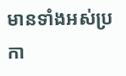មានទាំងអស់ប្រកា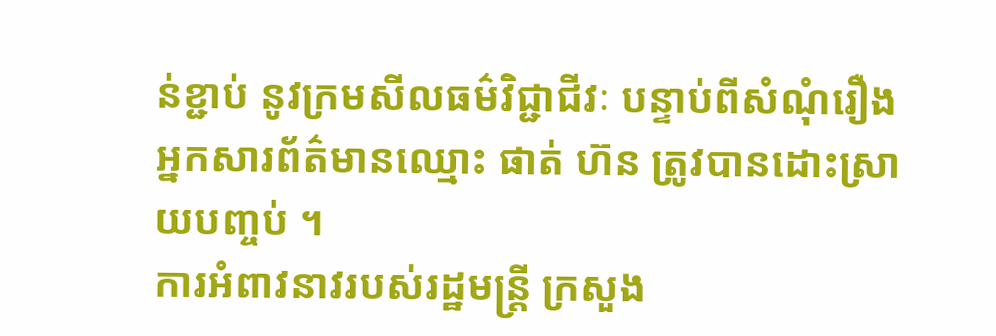ន់ខ្ជាប់ នូវក្រមសីលធម៌វិជ្ជាជីវៈ បន្ទាប់ពីសំណុំរឿងអ្នកសារព័ត៌មានឈ្មោះ ផាត់ ហ៊ន ត្រូវបានដោះស្រាយបញ្ចប់ ។
ការអំពាវនាវរបស់រដ្ឋមន្ត្រី ក្រសួង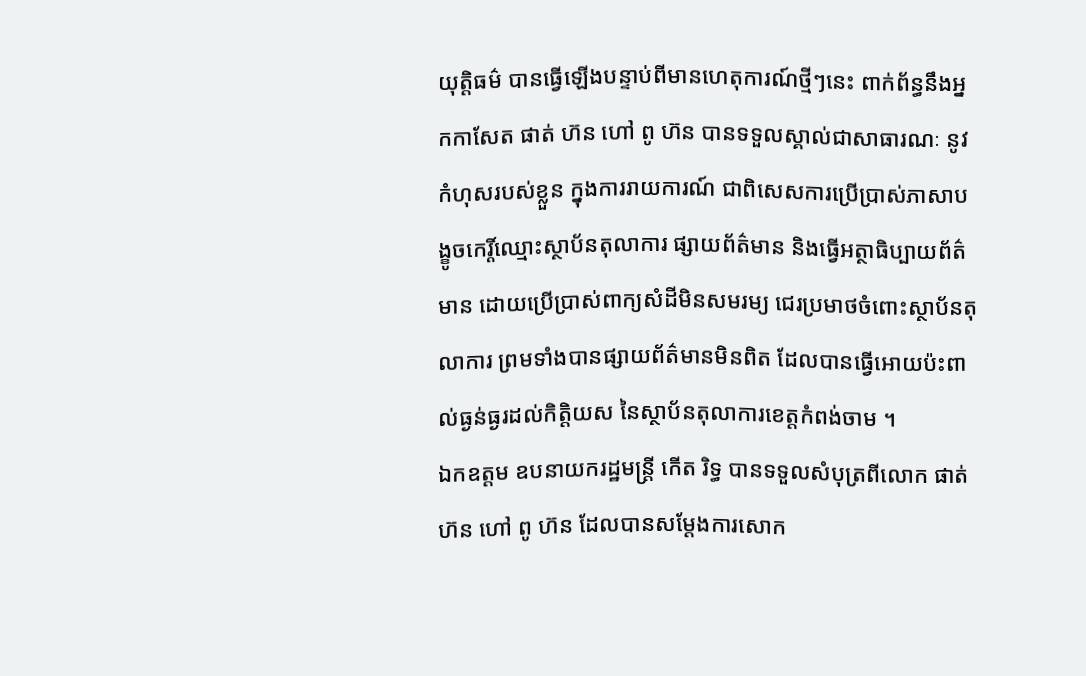យុត្តិធម៌ បានធ្វើឡើងបន្ទាប់ពីមានហេតុការណ៍ថ្មីៗនេះ ពាក់ព័ន្ធនឹងអ្នកកាសែត ផាត់ ហ៊ន ហៅ ពូ ហ៊ន បានទទួលស្គាល់ជាសាធារណៈ នូវកំហុសរបស់ខ្លួន ក្នុងការរាយការណ៍ ជាពិសេសការប្រើប្រាស់ភាសាបង្ខូចកេរ្តិ៍ឈ្មោះស្ថាប័នតុលាការ ផ្សាយព័ត៌មាន និងធ្វើអត្ថាធិប្បាយព័ត៌មាន ដោយប្រើប្រាស់ពាក្យសំដីមិនសមរម្យ ជេរប្រមាថចំពោះស្ថាប័នតុលាការ ព្រមទាំងបានផ្សាយព័ត៌មានមិនពិត ដែលបានធ្វើអោយប៉ះពាល់ធ្ងន់ធ្ងរដល់កិត្តិយស នៃស្ថាប័នតុលាការខេត្តកំពង់ចាម ។
ឯកឧត្តម ឧបនាយករដ្ឋមន្ត្រី កើត រិទ្ធ បានទទួលសំបុត្រពីលោក ផាត់ ហ៊ន ហៅ ពូ ហ៊ន ដែលបានសម្តែងការសោក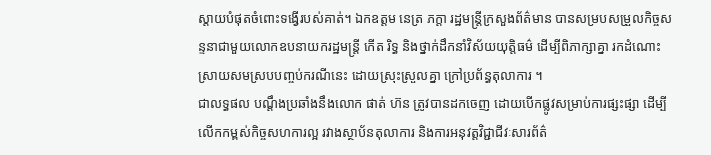ស្តាយបំផុតចំពោះទង្វើរបស់គាត់។ ឯកឧត្តម នេត្រ ភក្តា រដ្ឋមន្ត្រីក្រសួងព័ត៌មាន បានសម្របសម្រួលកិច្ចសន្ទនាជាមួយលោកឧបនាយករដ្ឋមន្ត្រី កើត រិទ្ធ និងថ្នាក់ដឹកនាំវិស័យយុត្តិធម៌ ដើម្បីពិភាក្សាគ្នា រកដំណោះស្រាយសមស្របបញ្ចប់ករណីនេះ ដោយស្រុះស្រួលគ្នា ក្រៅប្រព័ន្ធតុលាការ ។
ជាលទ្ធផល បណ្ដឹងប្រឆាំងនឹងលោក ផាត់ ហ៊ន ត្រូវបានដកចេញ ដោយបើកផ្លូវសម្រាប់ការផ្សះផ្សា ដើម្បីលើកកម្ពស់កិច្ចសហការល្អ រវាងស្ថាប័នតុលាការ និងការអនុវត្តវិជ្ជាជីវៈសារព័ត៌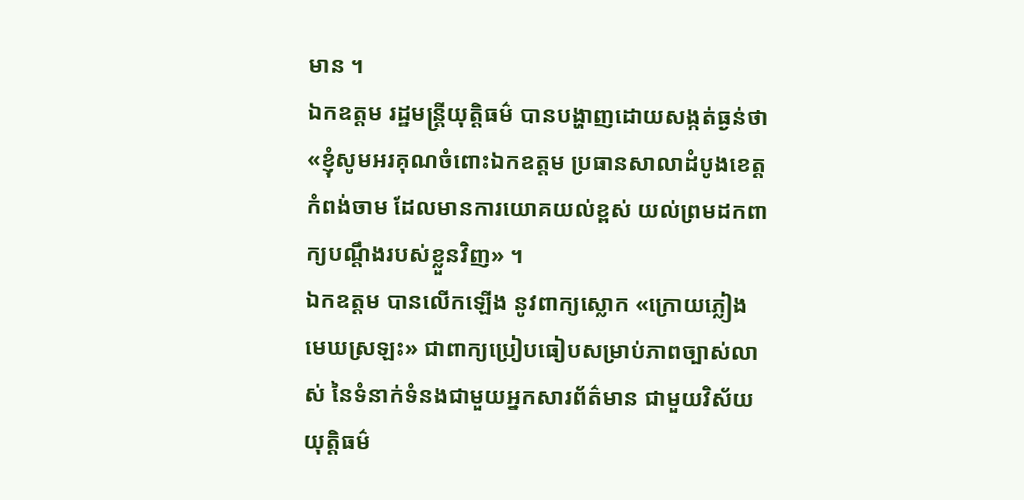មាន ។
ឯកឧត្តម រដ្ឋមន្ត្រីយុត្តិធម៌ បានបង្ហាញដោយសង្កត់ធ្ងន់ថា «ខ្ញុំសូមអរគុណចំពោះឯកឧត្តម ប្រធានសាលាដំបូងខេត្តកំពង់ចាម ដែលមានការយោគយល់ខ្ពស់ យល់ព្រមដកពាក្យបណ្តឹងរបស់ខ្លួនវិញ» ។
ឯកឧត្តម បានលើកឡើង នូវពាក្យស្លោក «ក្រោយភ្លៀង មេឃស្រឡះ» ជាពាក្យប្រៀបធៀបសម្រាប់ភាពច្បាស់លាស់ នៃទំនាក់ទំនងជាមួយអ្នកសារព័ត៌មាន ជាមួយវិស័យយុត្តិធម៌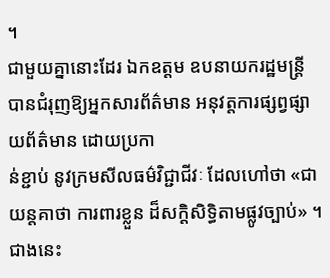។
ជាមួយគ្នានោះដែរ ឯកឧត្តម ឧបនាយករដ្ឋមន្ត្រី បានជំរុញឱ្យអ្នកសារព័ត៌មាន អនុវត្តការផ្សព្វផ្សាយព័ត៌មាន ដោយប្រកា
ន់ខ្ជាប់ នូវក្រមសីលធម៌វិជ្ជាជីវៈ ដែលហៅថា «ជាយន្តគាថា ការពារខ្លួន ដ៏សក្តិសិទ្ធិតាមផ្លូវច្បាប់» ។
ជាងនេះ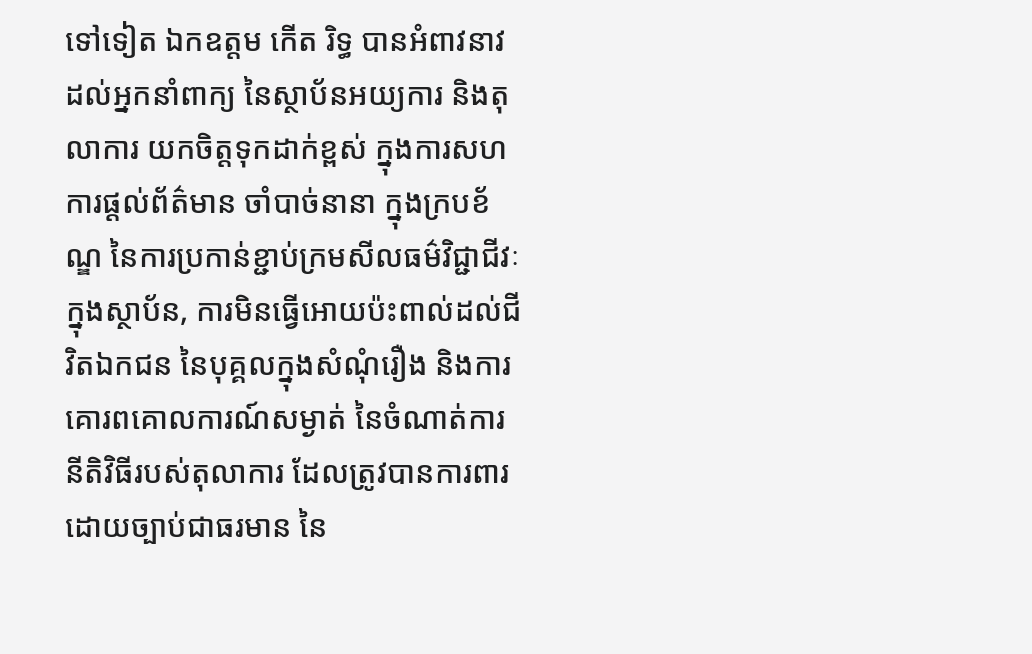ទៅទៀត ឯកឧត្តម កើត រិទ្ធ បានអំពាវនាវដល់អ្នកនាំពាក្យ នៃស្ថាប័នអយ្យការ និងតុលាការ យកចិត្តទុកដាក់ខ្ពស់ ក្នុងការសហការផ្តល់ព័ត៌មាន ចាំបាច់នានា ក្នុងក្របខ័ណ្ឌ នៃការប្រកាន់ខ្ជាប់ក្រមសីលធម៌វិជ្ជាជីវៈ ក្នុងស្ថាប័ន, ការមិនធ្វើអោយប៉ះពាល់ដល់ជីវិតឯកជន នៃបុគ្គលក្នុងសំណុំរឿង និងការគោរពគោលការណ៍សម្ងាត់ នៃចំណាត់ការនីតិវិធីរបស់តុលាការ ដែលត្រូវបានការពារដោយច្បាប់ជាធរមាន នៃ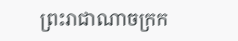ព្រះរាជាណាចក្រក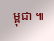ម្ពុជា ៕